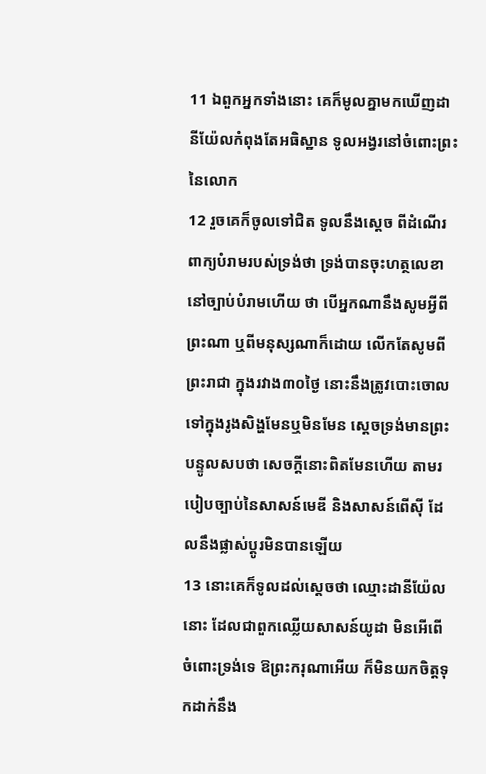11 ឯពួកអ្នកទាំងនោះ គេក៏មូលគ្នាមកឃើញដានីយ៉ែលកំពុងតែអធិស្ឋាន ទូលអង្វរនៅចំពោះព្រះនៃលោក
12 រួចគេក៏ចូលទៅជិត ទូលនឹងស្តេច ពីដំណើរពាក្យបំរាមរបស់ទ្រង់ថា ទ្រង់បានចុះហត្ថលេខា នៅច្បាប់បំរាមហើយ ថា បើអ្នកណានឹងសូមអ្វីពីព្រះណា ឬពីមនុស្សណាក៏ដោយ លើកតែសូមពីព្រះរាជា ក្នុងរវាង៣០ថ្ងៃ នោះនឹងត្រូវបោះចោលទៅក្នុងរូងសិង្ហមែនឬមិនមែន ស្តេចទ្រង់មានព្រះបន្ទូលសបថា សេចក្ដីនោះពិតមែនហើយ តាមរបៀបច្បាប់នៃសាសន៍មេឌី និងសាសន៍ពើស៊ី ដែលនឹងផ្លាស់ប្តូរមិនបានឡើយ
13 នោះគេក៏ទូលដល់ស្តេចថា ឈ្មោះដានីយ៉ែលនោះ ដែលជាពួកឈ្លើយសាសន៍យូដា មិនអើពើចំពោះទ្រង់ទេ ឱព្រះករុណាអើយ ក៏មិនយកចិត្តទុកដាក់នឹង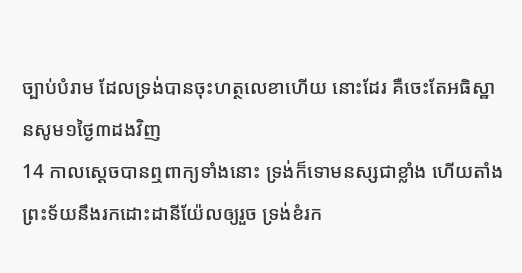ច្បាប់បំរាម ដែលទ្រង់បានចុះហត្ថលេខាហើយ នោះដែរ គឺចេះតែអធិស្ឋានសូម១ថ្ងៃ៣ដងវិញ
14 កាលស្តេចបានឮពាក្យទាំងនោះ ទ្រង់ក៏ទោមនស្សជាខ្លាំង ហើយតាំងព្រះទ័យនឹងរកដោះដានីយ៉ែលឲ្យរួច ទ្រង់ខំរក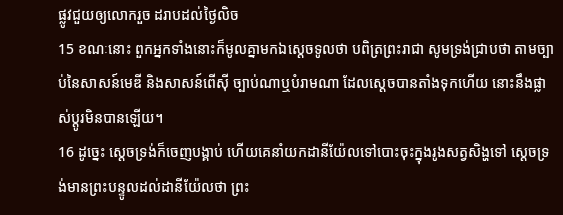ផ្លូវជួយឲ្យលោករួច ដរាបដល់ថ្ងៃលិច
15 ខណៈនោះ ពួកអ្នកទាំងនោះក៏មូលគ្នាមកឯស្តេចទូលថា បពិត្រព្រះរាជា សូមទ្រង់ជ្រាបថា តាមច្បាប់នៃសាសន៍មេឌី និងសាសន៍ពើស៊ី ច្បាប់ណាឬបំរាមណា ដែលស្តេចបានតាំងទុកហើយ នោះនឹងផ្លាស់ប្តូរមិនបានឡើយ។
16 ដូច្នេះ ស្តេចទ្រង់ក៏ចេញបង្គាប់ ហើយគេនាំយកដានីយ៉ែលទៅបោះចុះក្នុងរូងសត្វសិង្ហទៅ ស្តេចទ្រង់មានព្រះបន្ទូលដល់ដានីយ៉ែលថា ព្រះ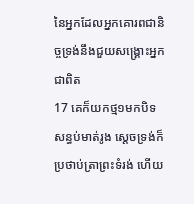នៃអ្នកដែលអ្នកគោរពជានិច្ចទ្រង់នឹងជួយសង្គ្រោះអ្នកជាពិត
17 គេក៏យកថ្ម១មកបិទសន្ធប់មាត់រូង ស្តេចទ្រង់ក៏ប្រថាប់ត្រាព្រះទំរង់ ហើយ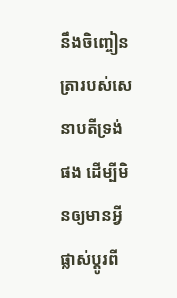នឹងចិញ្ចៀនត្រារបស់សេនាបតីទ្រង់ផង ដើម្បីមិនឲ្យមានអ្វីផ្លាស់ប្តូរពី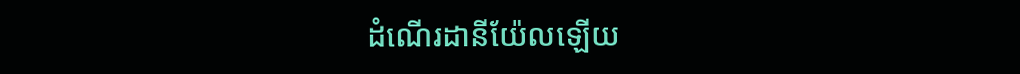ដំណើរដានីយ៉ែលឡើយ